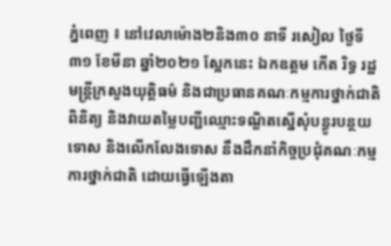ភ្នំពេញ ៖ នៅវេលាម៉ោង២និង៣០ នាទី រសៀល ថ្ងៃទី៣១ ខែមីនា ឆ្នាំ២០២១ ស្អែកនេះ ឯកឧត្តម កើត រិទ្ធ រដ្ឋមន្ត្រីក្រសួងយុត្តិធម៌ និងជាប្រធានគណៈកម្មការថ្នាក់ជាតិពិនិត្យ និងវាយតម្លៃបញ្ជីឈ្មោះទណ្ឌិតស្នើសុំបន្ធូរបន្ថយទោស និងលើកលែងទោស នឹងដឹកនាំកិច្ចប្រជុំគណៈកម្មការថ្នាក់ជាតិ ដោយធ្វើឡើងតា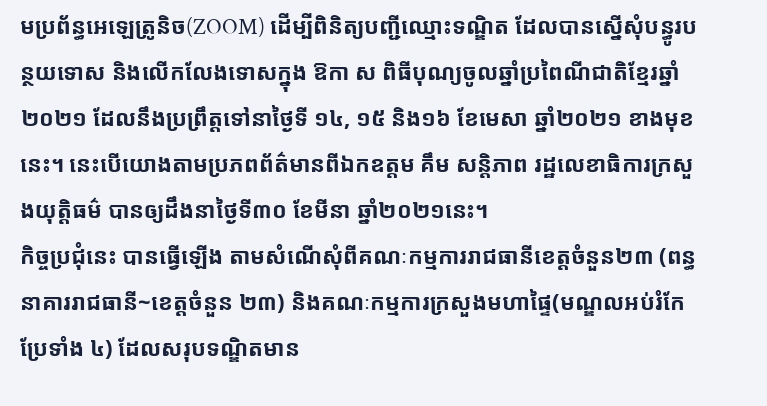មប្រព័ន្ធអេឡេត្រូនិច(ZOOM) ដើម្បីពិនិត្យបញ្ជីឈ្មោះទណ្ឌិត ដែលបានស្នើសុំបន្ធូរបន្ថយទោស និងលើកលែងទោសក្នុង ឱកា ស ពិធីបុណ្យចូលឆ្នាំប្រពៃណីជាតិខ្មែរឆ្នាំ២០២១ ដែលនឹងប្រព្រឹត្តទៅនាថ្ងៃទី ១៤, ១៥ និង១៦ ខែមេសា ឆ្នាំ២០២១ ខាងមុខនេះ។ នេះបើយោងតាមប្រភពព័ត៌មានពីឯកឧត្តម គឹម សន្តិភាព រដ្ឋលេខាធិការក្រសួងយុត្តិធម៌ បានឲ្យដឹងនាថ្ងៃទី៣០ ខែមីនា ឆ្នាំ២០២១នេះ។
កិច្ចប្រជុំនេះ បានធ្វើឡើង តាមសំណើសុំពីគណៈកម្មការរាជធានីខេត្តចំនួន២៣ (ពន្ធនាគាររាជធានី~ខេត្តចំនួន ២៣) និងគណៈកម្មការក្រសួងមហាផ្ទៃ(មណ្ឌលអប់រំកែប្រែទាំង ៤) ដែលសរុបទណ្ឌិតមាន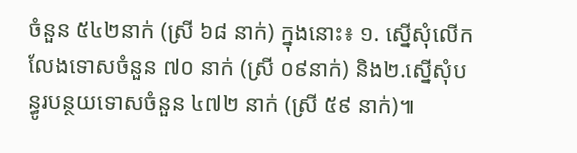ចំនួន ៥៤២នាក់ (ស្រី ៦៨ នាក់) ក្នុងនោះ៖ ១. ស្នើសុំលើកលែងទោសចំនួន ៧០ នាក់ (ស្រី ០៩នាក់) និង២.ស្នើសុំបន្ធូរបន្ថយទោសចំនួន ៤៧២ នាក់ (ស្រី ៥៩ នាក់)៕